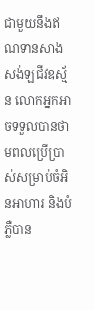ជាមួយនឹងឥណទានសាងសង់ឡជីវឧស្ម័ន លោកអ្នកអាចទទួលបានថាមពលប្រើប្រាស់សម្រាប់ចំអិនអាហារ និងបំភ្លឺបាន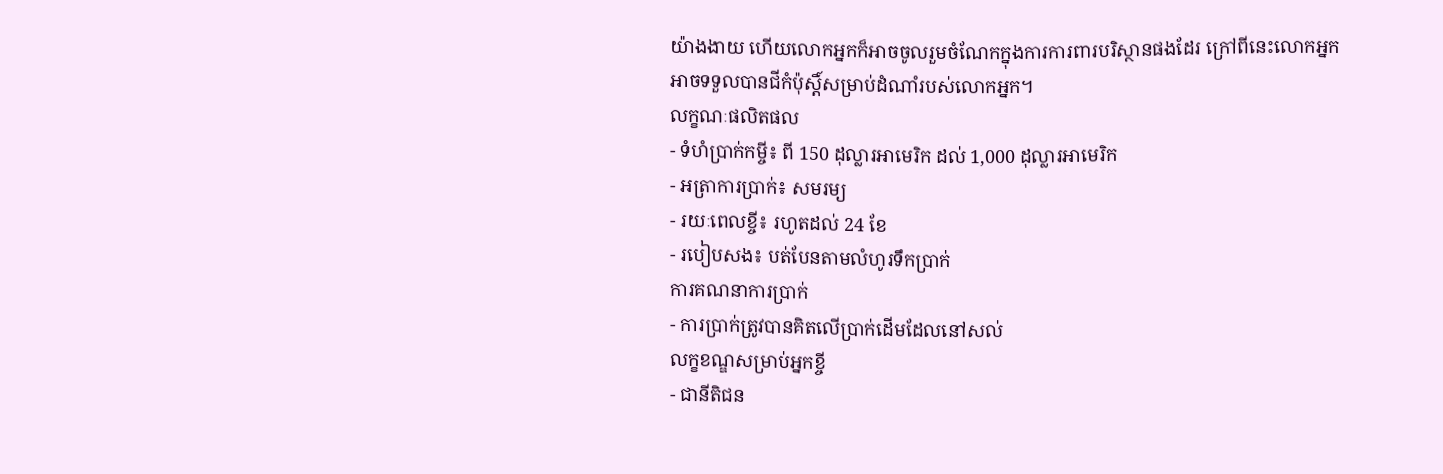យ៉ាងងាយ ហើយលោកអ្នកក៏អាចចូលរួមចំណែកក្នុងការការពារបរិស្ថានផងដែរ ក្រៅពីនេះលោកអ្នកអាចទទួលបានជីកំប៉ុស្តិ៍សម្រាប់ដំណាំរបស់លោកអ្នក។
លក្ខណៈផលិតផល
- ទំហំប្រាក់កម្ចី៖ ពី 150 ដុល្លារអាមេរិក ដល់ 1,000 ដុល្លារអាមេរិក
- អត្រាការប្រាក់៖ សមរម្យ
- រយៈពេលខ្ចី៖ រហូតដល់ 24 ខែ
- របៀបសង៖ បត់បែនតាមលំហូរទឹកប្រាក់
ការគណនាការប្រាក់
- ការប្រាក់ត្រូវបានគិតលើប្រាក់ដើមដែលនៅសល់
លក្ខខណ្ឌសម្រាប់អ្នកខ្ចី
- ជានីតិជន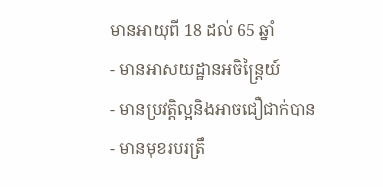មានអាយុពី 18 ដល់ 65 ឆ្នាំ
- មានអាសយដ្ឋានអចិន្រ្តៃយ៍
- មានប្រវត្តិល្អនិងអាចជឿជាក់បាន
- មានមុខរបរត្រឹ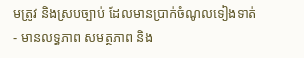មត្រូវ និងស្របច្បាប់ ដែលមានប្រាក់ចំណូលទៀងទាត់
- មានលទ្ធភាព សមត្ថភាព និង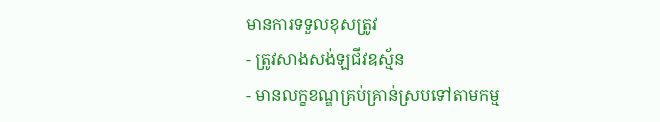មានការទទួលខុសត្រូវ
- ត្រូវសាងសង់ឡជីវឧស្ម័ន
- មានលក្ខខណ្ឌគ្រប់គ្រាន់ស្របទៅតាមកម្ម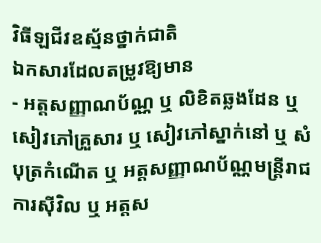វិធីឡជីវឧស្ម័នថ្នាក់ជាតិ
ឯកសារដែលតម្រូវឱ្យមាន
- អត្តសញ្ញាណប័ណ្ណ ឬ លិខិតឆ្លងដែន ឬ សៀវភៅគ្រួសារ ឬ សៀវភៅស្នាក់នៅ ឬ សំបុត្រកំណើត ឬ អត្តសញ្ញាណប័ណ្ណមន្ត្រីរាជការស៊ីវិល ឬ អត្តស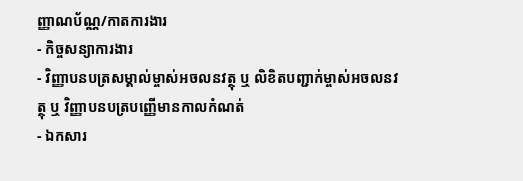ញ្ញាណប័ណ្ណ/កាតការងារ
- កិច្ចសន្យាការងារ
- វិញ្ញាបនបត្រសម្គាល់ម្ចាស់អចលនវត្ថុ ឬ លិខិតបញ្ជាក់ម្ចាស់អចលនវត្ថុ ឬ វិញ្ញាបនបត្របញ្ញើមានកាលកំណត់
- ឯកសារ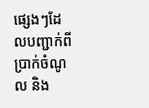ផ្សេងៗដែលបញ្ជាក់ពីប្រាក់ចំណូល និង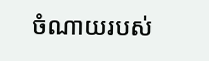ចំណាយរបស់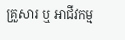គ្រួសារ ឬ អាជីវកម្ម